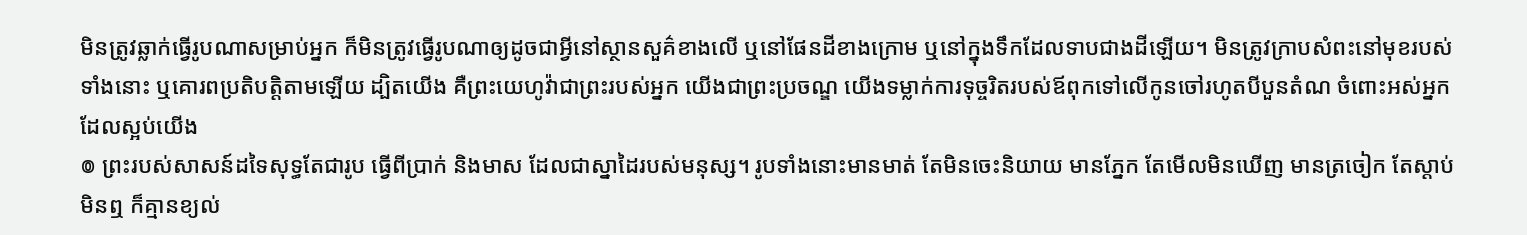មិនត្រូវឆ្លាក់ធ្វើរូបណាសម្រាប់អ្នក ក៏មិនត្រូវធ្វើរូបណាឲ្យដូចជាអ្វីនៅស្ថានសួគ៌ខាងលើ ឬនៅផែនដីខាងក្រោម ឬនៅក្នុងទឹកដែលទាបជាងដីឡើយ។ មិនត្រូវក្រាបសំពះនៅមុខរបស់ទាំងនោះ ឬគោរពប្រតិបត្តិតាមឡើយ ដ្បិតយើង គឺព្រះយេហូវ៉ាជាព្រះរបស់អ្នក យើងជាព្រះប្រចណ្ឌ យើងទម្លាក់ការទុច្ចរិតរបស់ឪពុកទៅលើកូនចៅរហូតបីបួនតំណ ចំពោះអស់អ្នកដែលស្អប់យើង
៙ ព្រះរបស់សាសន៍ដទៃសុទ្ធតែជារូប ធ្វើពីប្រាក់ និងមាស ដែលជាស្នាដៃរបស់មនុស្ស។ រូបទាំងនោះមានមាត់ តែមិនចេះនិយាយ មានភ្នែក តែមើលមិនឃើញ មានត្រចៀក តែស្តាប់មិនឮ ក៏គ្មានខ្យល់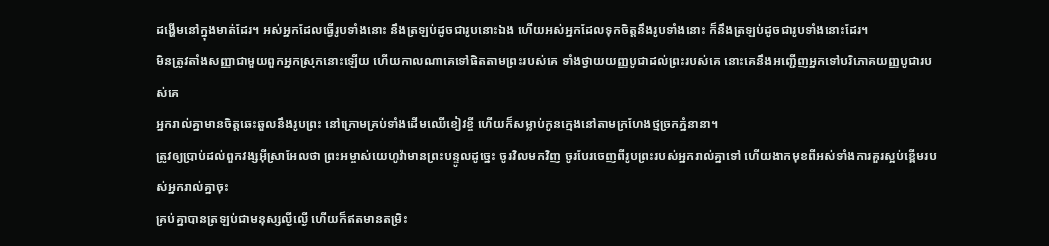ដង្ហើមនៅក្នុងមាត់ដែរ។ អស់អ្នកដែលធ្វើរូបទាំងនោះ នឹងត្រឡប់ដូចជារូបនោះឯង ហើយអស់អ្នកដែលទុកចិត្តនឹងរូបទាំងនោះ ក៏នឹងត្រឡប់ដូចជារូបទាំងនោះដែរ។
មិនត្រូវតាំងសញ្ញាជាមួយពួកអ្នកស្រុកនោះឡើយ ហើយកាលណាគេទៅផិតតាមព្រះរបស់គេ ទាំងថ្វាយយញ្ញបូជាដល់ព្រះរបស់គេ នោះគេនឹងអញ្ជើញអ្នកទៅបរិភោគយញ្ញបូជារបស់គេ
អ្នករាល់គ្នាមានចិត្តឆេះឆួលនឹងរូបព្រះ នៅក្រោមគ្រប់ទាំងដើមឈើខៀវខ្ចី ហើយក៏សម្លាប់កូនក្មេងនៅតាមក្រហែងថ្មច្រកភ្នំនានា។
ត្រូវឲ្យប្រាប់ដល់ពួកវង្សអ៊ីស្រាអែលថា ព្រះអម្ចាស់យេហូវ៉ាមានព្រះបន្ទូលដូច្នេះ ចូរវិលមកវិញ ចូរបែរចេញពីរូបព្រះរបស់អ្នករាល់គ្នាទៅ ហើយងាកមុខពីអស់ទាំងការគួរស្អប់ខ្ពើមរបស់អ្នករាល់គ្នាចុះ
គ្រប់គ្នាបានត្រឡប់ជាមនុស្សល្ងីល្ងើ ហើយក៏ឥតមានតម្រិះ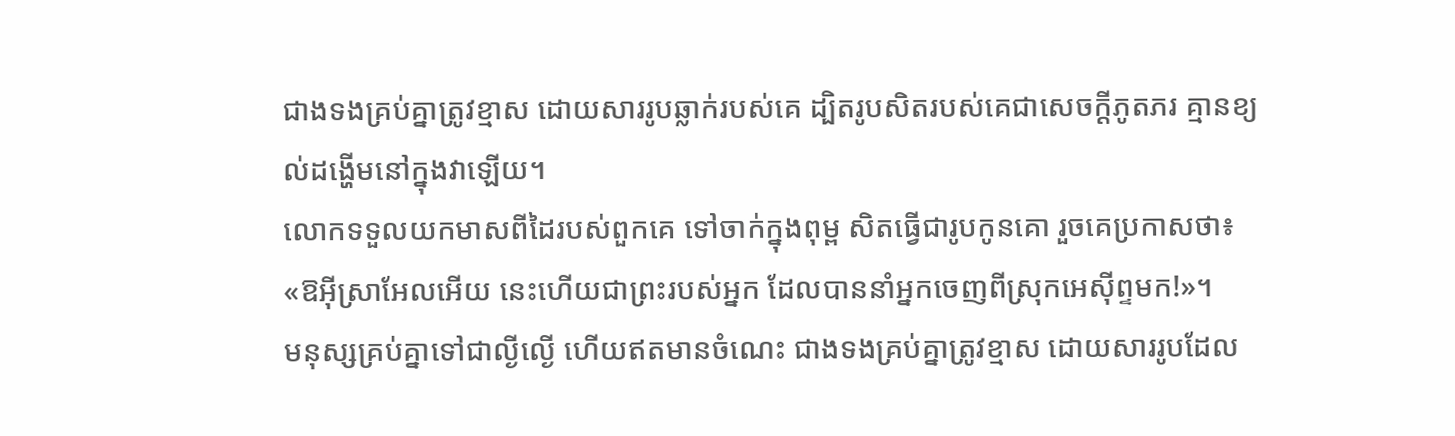ជាងទងគ្រប់គ្នាត្រូវខ្មាស ដោយសាររូបឆ្លាក់របស់គេ ដ្បិតរូបសិតរបស់គេជាសេចក្ដីភូតភរ គ្មានខ្យល់ដង្ហើមនៅក្នុងវាឡើយ។
លោកទទួលយកមាសពីដៃរបស់ពួកគេ ទៅចាក់ក្នុងពុម្ព សិតធ្វើជារូបកូនគោ រួចគេប្រកាសថា៖ «ឱអ៊ីស្រាអែលអើយ នេះហើយជាព្រះរបស់អ្នក ដែលបាននាំអ្នកចេញពីស្រុកអេស៊ីព្ទមក!»។
មនុស្សគ្រប់គ្នាទៅជាល្ងីល្ងើ ហើយឥតមានចំណេះ ជាងទងគ្រប់គ្នាត្រូវខ្មាស ដោយសាររូបដែល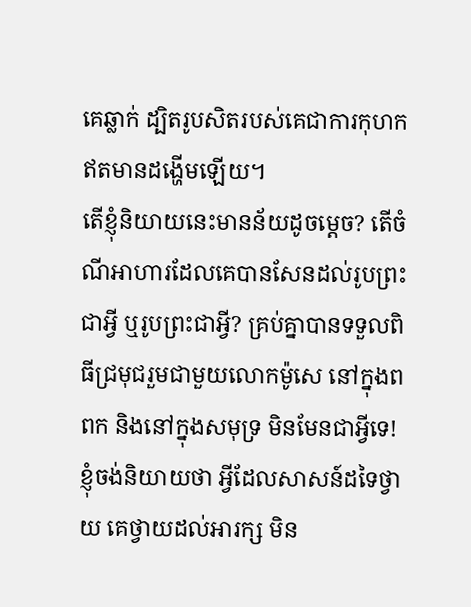គេឆ្លាក់ ដ្បិតរូបសិតរបស់គេជាការកុហក ឥតមានដង្ហើមឡើយ។
តើខ្ញុំនិយាយនេះមានន័យដូចម្ដេច? តើចំណីអាហារដែលគេបានសែនដល់រូបព្រះជាអ្វី ឬរូបព្រះជាអ្វី? គ្រប់គ្នាបានទទួលពិធីជ្រមុជរួមជាមួយលោកម៉ូសេ នៅក្នុងពពក និងនៅក្នុងសមុទ្រ មិនមែនជាអ្វីទេ! ខ្ញុំចង់និយាយថា អ្វីដែលសាសន៍ដទៃថ្វាយ គេថ្វាយដល់អារក្ស មិន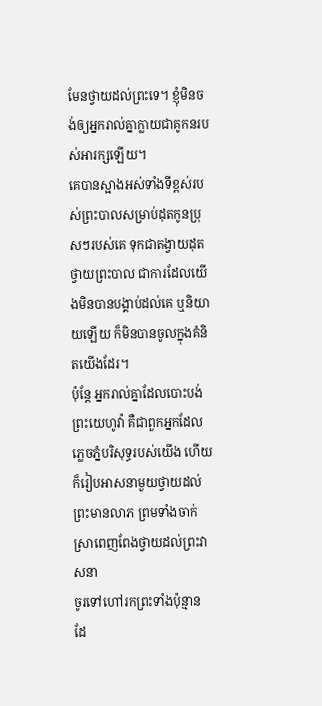មែនថ្វាយដល់ព្រះទេ។ ខ្ញុំមិនចង់ឲ្យអ្នករាល់គ្នាក្លាយជាគូកនរបស់អារក្សឡើយ។
គេបានស្អាងអស់ទាំងទីខ្ពស់របស់ព្រះបាលសម្រាប់ដុតកូនប្រុសៗរបស់គេ ទុកជាតង្វាយដុតថ្វាយព្រះបាល ជាការដែលយើងមិនបានបង្គាប់ដល់គេ ឬនិយាយឡើយ ក៏មិនបានចូលក្នុងគំនិតយើងដែរ។
ប៉ុន្តែ អ្នករាល់គ្នាដែលបោះបង់ព្រះយេហូវ៉ា គឺជាពួកអ្នកដែលភ្លេចភ្នំបរិសុទ្ធរបស់យើង ហើយក៏រៀបអាសនាមួយថ្វាយដល់ព្រះមានលាភ ព្រមទាំងចាក់ស្រាពេញពែងថ្វាយដល់ព្រះវាសនា
ចូរទៅហៅរកព្រះទាំងប៉ុន្មាន ដែ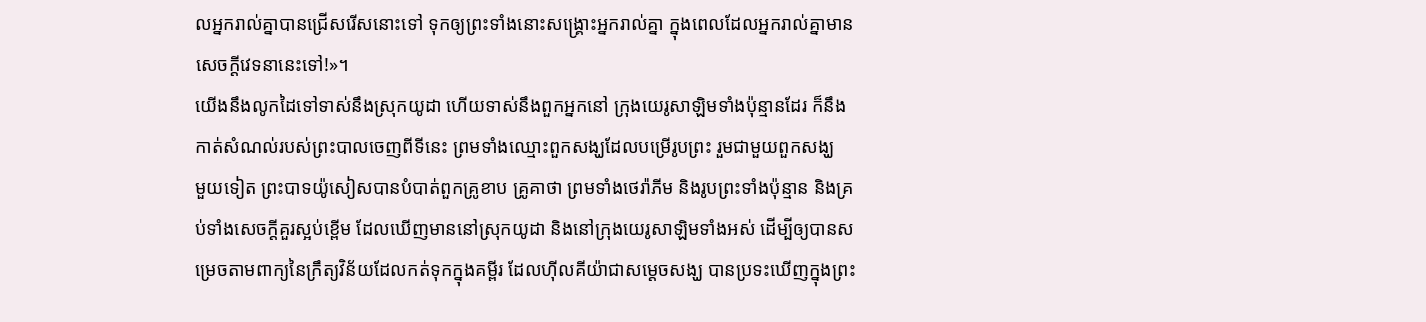លអ្នករាល់គ្នាបានជ្រើសរើសនោះទៅ ទុកឲ្យព្រះទាំងនោះសង្គ្រោះអ្នករាល់គ្នា ក្នុងពេលដែលអ្នករាល់គ្នាមានសេចក្ដីវេទនានេះទៅ!»។
យើងនឹងលូកដៃទៅទាស់នឹងស្រុកយូដា ហើយទាស់នឹងពួកអ្នកនៅ ក្រុងយេរូសាឡិមទាំងប៉ុន្មានដែរ ក៏នឹងកាត់សំណល់របស់ព្រះបាលចេញពីទីនេះ ព្រមទាំងឈ្មោះពួកសង្ឃដែលបម្រើរូបព្រះ រួមជាមួយពួកសង្ឃ
មួយទៀត ព្រះបាទយ៉ូសៀសបានបំបាត់ពួកគ្រូខាប គ្រូគាថា ព្រមទាំងថេរ៉ាភីម និងរូបព្រះទាំងប៉ុន្មាន និងគ្រប់ទាំងសេចក្ដីគួរស្អប់ខ្ពើម ដែលឃើញមាននៅស្រុកយូដា និងនៅក្រុងយេរូសាឡិមទាំងអស់ ដើម្បីឲ្យបានសម្រេចតាមពាក្យនៃក្រឹត្យវិន័យដែលកត់ទុកក្នុងគម្ពីរ ដែលហ៊ីលគីយ៉ាជាសម្ដេចសង្ឃ បានប្រទះឃើញក្នុងព្រះ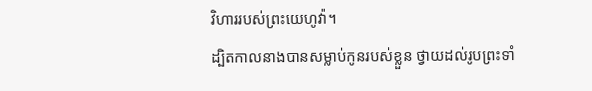វិហាររបស់ព្រះយេហូវ៉ា។
ដ្បិតកាលនាងបានសម្លាប់កូនរបស់ខ្លួន ថ្វាយដល់រូបព្រះទាំ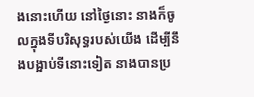ងនោះហើយ នៅថ្ងៃនោះ នាងក៏ចូលក្នុងទីបរិសុទ្ធរបស់យើង ដើម្បីនឹងបង្អាប់ទីនោះទៀត នាងបានប្រ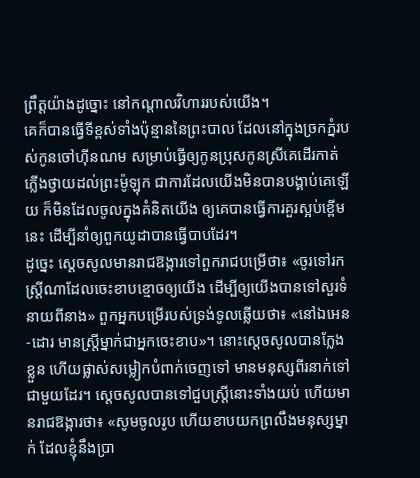ព្រឹត្តយ៉ាងដូច្នោះ នៅកណ្ដាលវិហាររបស់យើង។
គេក៏បានធ្វើទីខ្ពស់ទាំងប៉ុន្មាននៃព្រះបាល ដែលនៅក្នុងច្រកភ្នំរបស់កូនចៅហ៊ីនណម សម្រាប់ធ្វើឲ្យកូនប្រុសកូនស្រីគេដើរកាត់ភ្លើងថ្វាយដល់ព្រះម៉ូឡុក ជាការដែលយើងមិនបានបង្គាប់គេឡើយ ក៏មិនដែលចូលក្នុងគំនិតយើង ឲ្យគេបានធ្វើការគួរស្អប់ខ្ពើមនេះ ដើម្បីនាំឲ្យពួកយូដាបានធ្វើបាបដែរ។
ដូច្នេះ ស្ដេចសូលមានរាជឱង្ការទៅពួករាជបម្រើថា៖ «ចូរទៅរកស្ត្រីណាដែលចេះខាបខ្មោចឲ្យយើង ដើម្បីឲ្យយើងបានទៅសួរទំនាយពីនាង» ពួកអ្នកបម្រើរបស់ទ្រង់ទូលឆ្លើយថា៖ «នៅឯអេន-ដោរ មានស្ត្រីម្នាក់ជាអ្នកចេះខាប»។ នោះស្តេចសូលបានក្លែងខ្លួន ហើយផ្លាស់សម្លៀកបំពាក់ចេញទៅ មានមនុស្សពីរនាក់ទៅជាមួយដែរ។ ស្ដេចសូលបានទៅជួបស្ត្រីនោះទាំងយប់ ហើយមានរាជឱង្ការថា៖ «សូមចូលរូប ហើយខាបយកព្រលឹងមនុស្សម្នាក់ ដែលខ្ញុំនឹងប្រា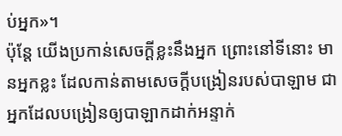ប់អ្នក»។
ប៉ុន្តែ យើងប្រកាន់សេចក្ដីខ្លះនឹងអ្នក ព្រោះនៅទីនោះ មានអ្នកខ្លះ ដែលកាន់តាមសេចក្ដីបង្រៀនរបស់បាឡាម ជាអ្នកដែលបង្រៀនឲ្យបាឡាកដាក់អន្ទាក់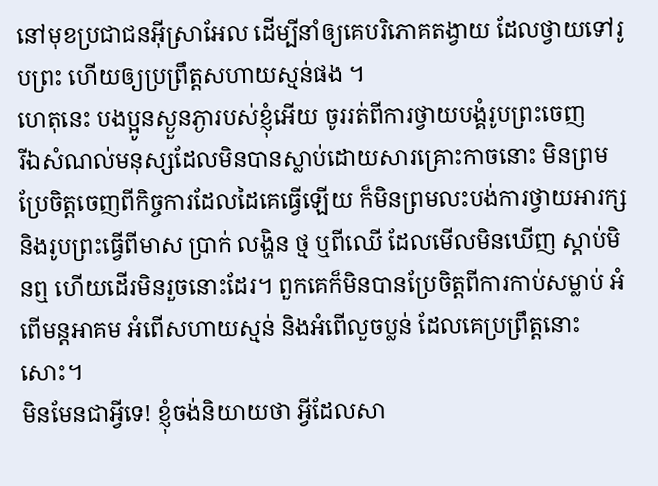នៅមុខប្រជាជនអ៊ីស្រាអែល ដើម្បីនាំឲ្យគេបរិភោគតង្វាយ ដែលថ្វាយទៅរូបព្រះ ហើយឲ្យប្រព្រឹត្តសហាយស្មន់ផង ។
ហេតុនេះ បងប្អូនស្ងួនភ្ងារបស់ខ្ញុំអើយ ចូររត់ពីការថ្វាយបង្គំរូបព្រះចេញ
រីឯសំណល់មនុស្សដែលមិនបានស្លាប់ដោយសារគ្រោះកាចនោះ មិនព្រមប្រែចិត្តចេញពីកិច្ចការដែលដៃគេធ្វើឡើយ ក៏មិនព្រមលះបង់ការថ្វាយអារក្ស និងរូបព្រះធ្វើពីមាស ប្រាក់ លង្ហិន ថ្ម ឬពីឈើ ដែលមើលមិនឃើញ ស្តាប់មិនឮ ហើយដើរមិនរួចនោះដែរ។ ពួកគេក៏មិនបានប្រែចិត្តពីការកាប់សម្លាប់ អំពើមន្តអាគម អំពើសហាយស្មន់ និងអំពើលួចប្លន់ ដែលគេប្រព្រឹត្តនោះសោះ។
មិនមែនជាអ្វីទេ! ខ្ញុំចង់និយាយថា អ្វីដែលសា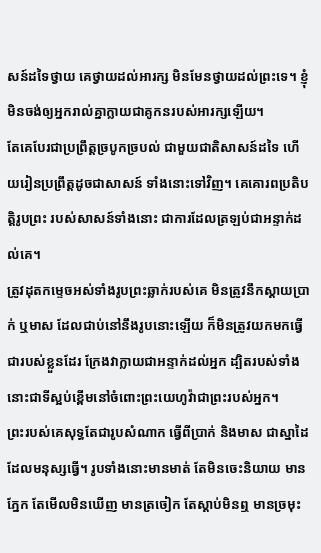សន៍ដទៃថ្វាយ គេថ្វាយដល់អារក្ស មិនមែនថ្វាយដល់ព្រះទេ។ ខ្ញុំមិនចង់ឲ្យអ្នករាល់គ្នាក្លាយជាគូកនរបស់អារក្សឡើយ។
តែគេបែរជាប្រព្រឹត្តច្របូកច្របល់ ជាមួយជាតិសាសន៍ដទៃ ហើយរៀនប្រព្រឹត្តដូចជាសាសន៍ ទាំងនោះទៅវិញ។ គេគោរពប្រតិបត្តិរូបព្រះ របស់សាសន៍ទាំងនោះ ជាការដែលត្រឡប់ជាអន្ទាក់ដល់គេ។
ត្រូវដុតកម្ទេចអស់ទាំងរូបព្រះឆ្លាក់របស់គេ មិនត្រូវនឹកស្តាយប្រាក់ ឬមាស ដែលជាប់នៅនឹងរូបនោះឡើយ ក៏មិនត្រូវយកមកធ្វើជារបស់ខ្លួនដែរ ក្រែងវាក្លាយជាអន្ទាក់ដល់អ្នក ដ្បិតរបស់ទាំងនោះជាទីស្អប់ខ្ពើមនៅចំពោះព្រះយេហូវ៉ាជាព្រះរបស់អ្នក។
ព្រះរបស់គេសុទ្ធតែជារូបសំណាក ធ្វើពីប្រាក់ និងមាស ជាស្នាដៃដែលមនុស្សធ្វើ។ រូបទាំងនោះមានមាត់ តែមិនចេះនិយាយ មានភ្នែក តែមើលមិនឃើញ មានត្រចៀក តែស្តាប់មិនឮ មានច្រមុះ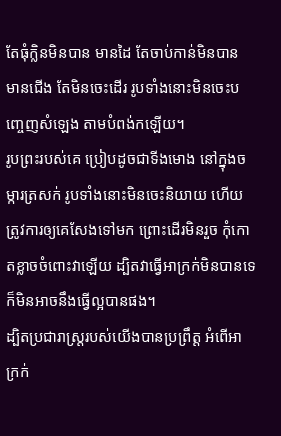តែធុំក្លិនមិនបាន មានដៃ តែចាប់កាន់មិនបាន មានជើង តែមិនចេះដើរ រូបទាំងនោះមិនចេះបញ្ចេញសំឡេង តាមបំពង់កឡើយ។
រូបព្រះរបស់គេ ប្រៀបដូចជាទីងមោង នៅក្នុងចម្ការត្រសក់ រូបទាំងនោះមិនចេះនិយាយ ហើយត្រូវការឲ្យគេសែងទៅមក ព្រោះដើរមិនរួច កុំកោតខ្លាចចំពោះវាឡើយ ដ្បិតវាធ្វើអាក្រក់មិនបានទេ ក៏មិនអាចនឹងធ្វើល្អបានផង។
ដ្បិតប្រជារាស្ត្ររបស់យើងបានប្រព្រឹត្ត អំពើអាក្រក់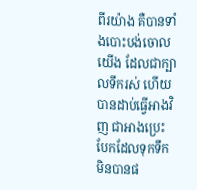ពីរយ៉ាង គឺបានទាំងបោះបង់ចោលយើង ដែលជាក្បាលទឹករស់ ហើយបានដាប់ធ្វើអាងវិញ ជាអាងប្រេះបែកដែលទុកទឹកមិនបានផ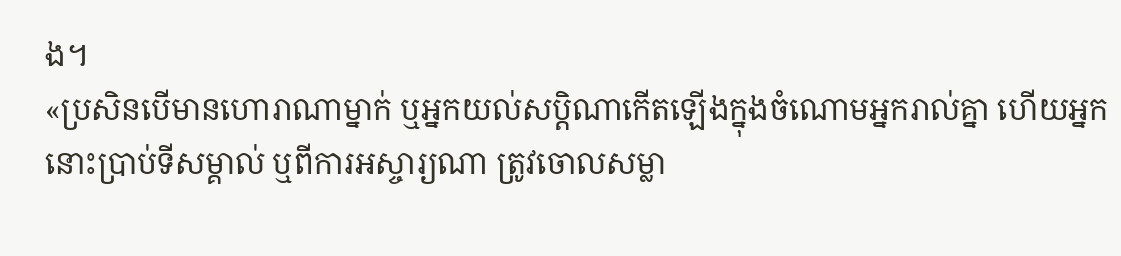ង។
«ប្រសិនបើមានហោរាណាម្នាក់ ឬអ្នកយល់សប្ដិណាកើតឡើងក្នុងចំណោមអ្នករាល់គ្នា ហើយអ្នកនោះប្រាប់ទីសម្គាល់ ឬពីការអស្ចារ្យណា ត្រូវចោលសម្លា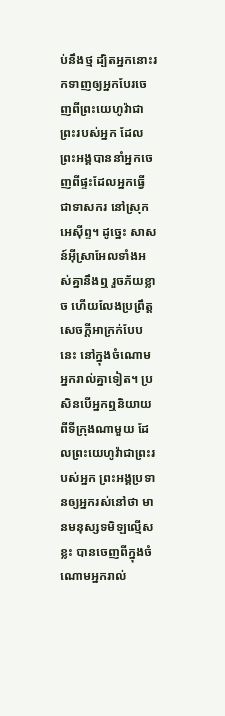ប់នឹងថ្ម ដ្បិតអ្នកនោះរកទាញឲ្យអ្នកបែរចេញពីព្រះយេហូវ៉ាជាព្រះរបស់អ្នក ដែលព្រះអង្គបាននាំអ្នកចេញពីផ្ទះដែលអ្នកធ្វើជាទាសករ នៅស្រុកអេស៊ីព្ទ។ ដូច្នេះ សាសន៍អ៊ីស្រាអែលទាំងអស់គ្នានឹងឮ រួចភ័យខ្លាច ហើយលែងប្រព្រឹត្តសេចក្ដីអាក្រក់បែបនេះ នៅក្នុងចំណោមអ្នករាល់គ្នាទៀត។ ប្រសិនបើអ្នកឮនិយាយពីទីក្រុងណាមួយ ដែលព្រះយេហូវ៉ាជាព្រះរបស់អ្នក ព្រះអង្គប្រទានឲ្យអ្នករស់នៅថា មានមនុស្សទមិឡល្មើសខ្លះ បានចេញពីក្នុងចំណោមអ្នករាល់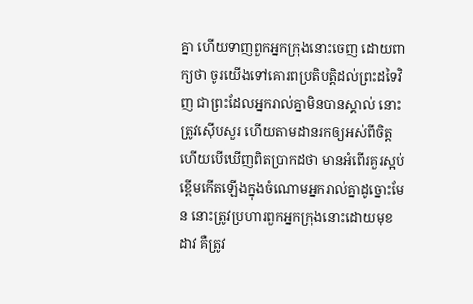គ្នា ហើយទាញពួកអ្នកក្រុងនោះចេញ ដោយពាក្យថា ចូរយើងទៅគោរពប្រតិបត្តិដល់ព្រះដទៃវិញ ជាព្រះដែលអ្នករាល់គ្នាមិនបានស្គាល់ នោះត្រូវស៊ើបសួរ ហើយតាមដានរកឲ្យអស់ពីចិត្ត ហើយបើឃើញពិតប្រាកដថា មានអំពើរគួរស្អប់ខ្ពើមកើតឡើងក្នុងចំណោមអ្នករាល់គ្នាដូច្នោះមែន នោះត្រូវប្រហារពួកអ្នកក្រុងនោះដោយមុខដាវ គឺត្រូវ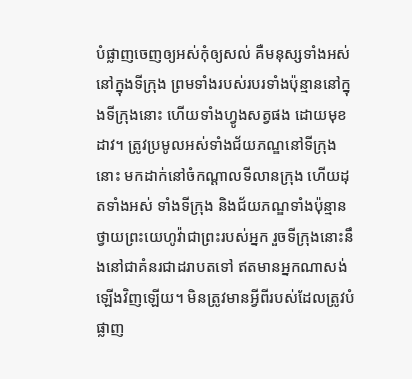បំផ្លាញចេញឲ្យអស់កុំឲ្យសល់ គឺមនុស្សទាំងអស់នៅក្នុងទីក្រុង ព្រមទាំងរបស់របរទាំងប៉ុន្មាននៅក្នុងទីក្រុងនោះ ហើយទាំងហ្វូងសត្វផង ដោយមុខដាវ។ ត្រូវប្រមូលអស់ទាំងជ័យភណ្ឌនៅទីក្រុងនោះ មកដាក់នៅចំកណ្ដាលទីលានក្រុង ហើយដុតទាំងអស់ ទាំងទីក្រុង និងជ័យភណ្ឌទាំងប៉ុន្មាន ថ្វាយព្រះយេហូវ៉ាជាព្រះរបស់អ្នក រួចទីក្រុងនោះនឹងនៅជាគំនរជាដរាបតទៅ ឥតមានអ្នកណាសង់ឡើងវិញឡើយ។ មិនត្រូវមានអ្វីពីរបស់ដែលត្រូវបំផ្លាញ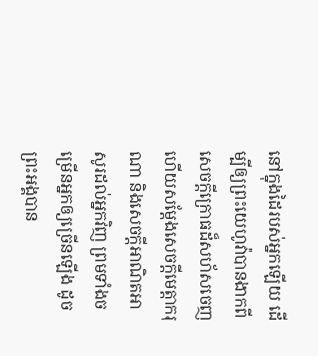នៅក្នុងដៃរបស់អ្នកឡើយ ដើម្បីឲ្យព្រះយេហូវ៉ាបានងាកពីសេចក្ដីក្រោធដ៏សហ័សចេញ ហើយសម្ដែងសេចក្ដីមេត្តាករុណា និងសេចក្ដីអាណិតអាសូរដល់អ្នកវិញ ព្រមទាំងចម្រើនអ្នកឲ្យច្រើនឡើង ដូចព្រះអង្គបាន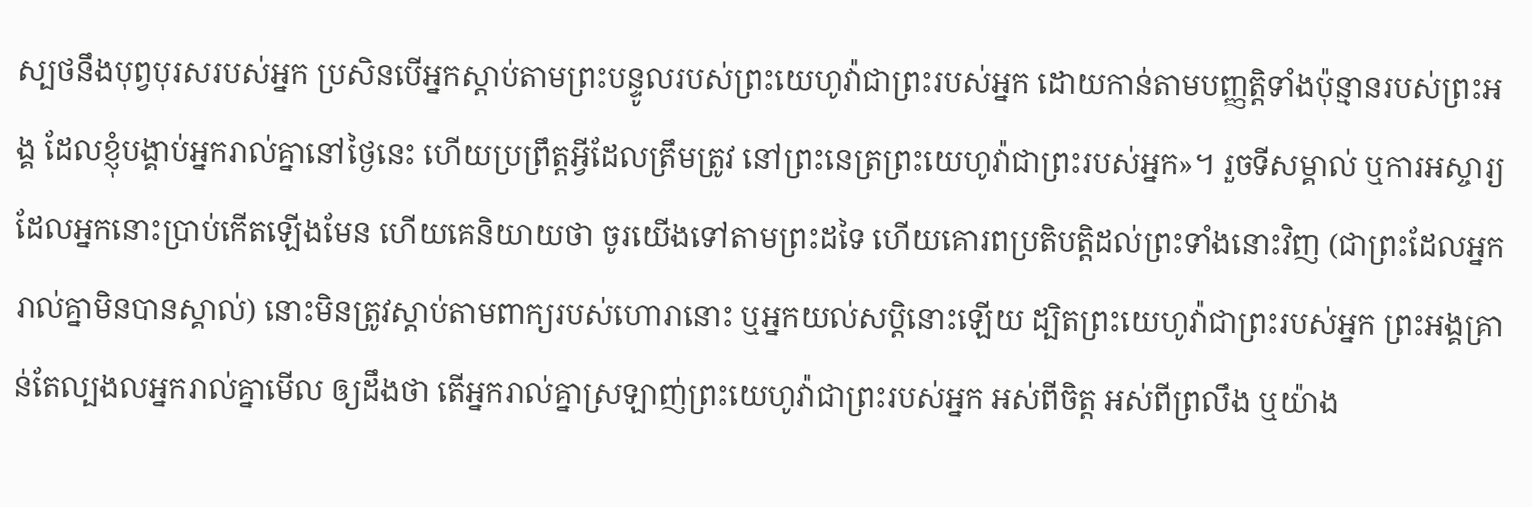ស្បថនឹងបុព្វបុរសរបស់អ្នក ប្រសិនបើអ្នកស្តាប់តាមព្រះបន្ទូលរបស់ព្រះយេហូវ៉ាជាព្រះរបស់អ្នក ដោយកាន់តាមបញ្ញត្តិទាំងប៉ុន្មានរបស់ព្រះអង្គ ដែលខ្ញុំបង្គាប់អ្នករាល់គ្នានៅថ្ងៃនេះ ហើយប្រព្រឹត្តអ្វីដែលត្រឹមត្រូវ នៅព្រះនេត្រព្រះយេហូវ៉ាជាព្រះរបស់អ្នក»។ រួចទីសម្គាល់ ឬការអស្ចារ្យដែលអ្នកនោះប្រាប់កើតឡើងមែន ហើយគេនិយាយថា ចូរយើងទៅតាមព្រះដទៃ ហើយគោរពប្រតិបត្តិដល់ព្រះទាំងនោះវិញ (ជាព្រះដែលអ្នករាល់គ្នាមិនបានស្គាល់) នោះមិនត្រូវស្តាប់តាមពាក្យរបស់ហោរានោះ ឬអ្នកយល់សប្តិនោះឡើយ ដ្បិតព្រះយេហូវ៉ាជាព្រះរបស់អ្នក ព្រះអង្គគ្រាន់តែល្បងលអ្នករាល់គ្នាមើល ឲ្យដឹងថា តើអ្នករាល់គ្នាស្រឡាញ់ព្រះយេហូវ៉ាជាព្រះរបស់អ្នក អស់ពីចិត្ត អស់ពីព្រលឹង ឬយ៉ាង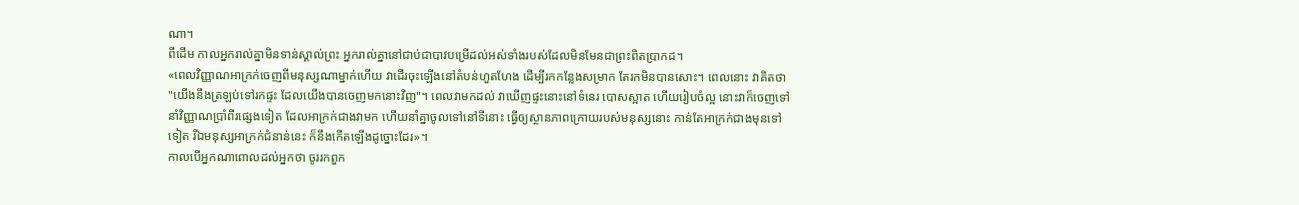ណា។
ពីដើម កាលអ្នករាល់គ្នាមិនទាន់ស្គាល់ព្រះ អ្នករាល់គ្នានៅជាប់ជាបាវបម្រើដល់អស់ទាំងរបស់ដែលមិនមែនជាព្រះពិតប្រាកដ។
«ពេលវិញ្ញាណអាក្រក់ចេញពីមនុស្សណាម្នាក់ហើយ វាដើរចុះឡើងនៅតំបន់ហួតហែង ដើម្បីរកកន្លែងសម្រាក តែរកមិនបានសោះ។ ពេលនោះ វាគិតថា "យើងនឹងត្រឡប់ទៅរកផ្ទះ ដែលយើងបានចេញមកនោះវិញ"។ ពេលវាមកដល់ វាឃើញផ្ទះនោះនៅទំនេរ បោសស្អាត ហើយរៀបចំល្អ នោះវាក៏ចេញទៅនាំវិញ្ញាណប្រាំពីរផ្សេងទៀត ដែលអាក្រក់ជាងវាមក ហើយនាំគ្នាចូលទៅនៅទីនោះ ធ្វើឲ្យស្ថានភាពក្រោយរបស់មនុស្សនោះ កាន់តែអាក្រក់ជាងមុនទៅទៀត រីឯមនុស្សអាក្រក់ជំនាន់នេះ ក៏នឹងកើតឡើងដូច្នោះដែរ»។
កាលបើអ្នកណាពោលដល់អ្នកថា ចូររកពួក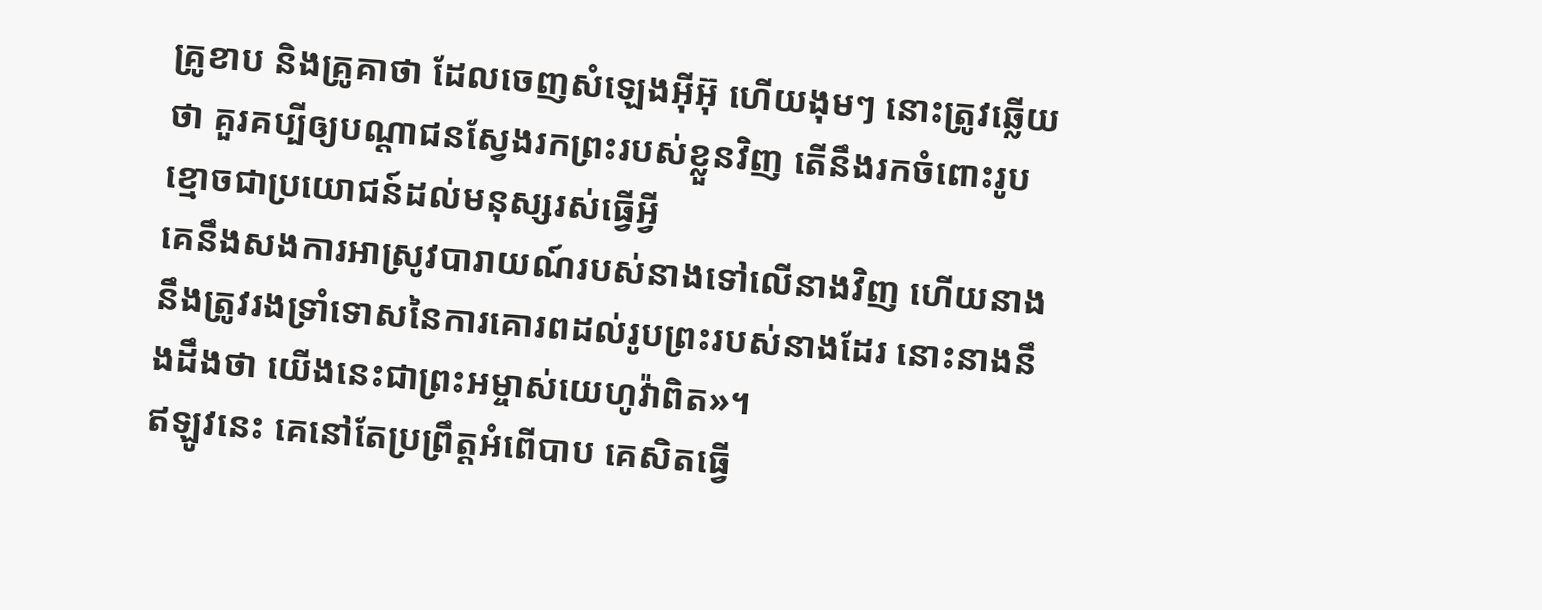គ្រូខាប និងគ្រូគាថា ដែលចេញសំឡេងអ៊ីអ៊ុ ហើយងុមៗ នោះត្រូវឆ្លើយថា គួរគប្បីឲ្យបណ្ដាជនស្វែងរកព្រះរបស់ខ្លួនវិញ តើនឹងរកចំពោះរូបខ្មោចជាប្រយោជន៍ដល់មនុស្សរស់ធ្វើអ្វី
គេនឹងសងការអាស្រូវបារាយណ៍របស់នាងទៅលើនាងវិញ ហើយនាងនឹងត្រូវរងទ្រាំទោសនៃការគោរពដល់រូបព្រះរបស់នាងដែរ នោះនាងនឹងដឹងថា យើងនេះជាព្រះអម្ចាស់យេហូវ៉ាពិត»។
ឥឡូវនេះ គេនៅតែប្រព្រឹត្តអំពើបាប គេសិតធ្វើ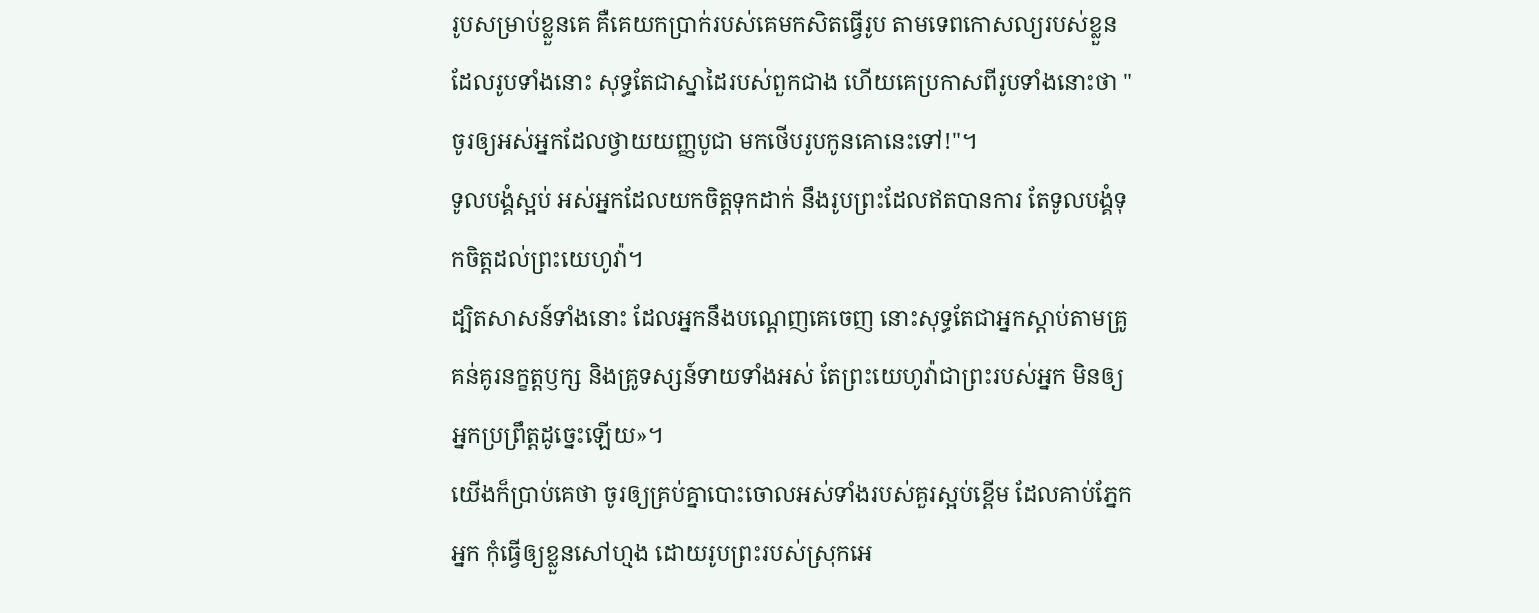រូបសម្រាប់ខ្លួនគេ គឺគេយកប្រាក់របស់គេមកសិតធ្វើរូប តាមទេពកោសល្យរបស់ខ្លួន ដែលរូបទាំងនោះ សុទ្ធតែជាស្នាដៃរបស់ពួកជាង ហើយគេប្រកាសពីរូបទាំងនោះថា "ចូរឲ្យអស់អ្នកដែលថ្វាយយញ្ញបូជា មកថើបរូបកូនគោនេះទៅ!"។
ទូលបង្គំស្អប់ អស់អ្នកដែលយកចិត្តទុកដាក់ នឹងរូបព្រះដែលឥតបានការ តែទូលបង្គំទុកចិត្តដល់ព្រះយេហូវ៉ា។
ដ្បិតសាសន៍ទាំងនោះ ដែលអ្នកនឹងបណ្ដេញគេចេញ នោះសុទ្ធតែជាអ្នកស្តាប់តាមគ្រូគន់គូរនក្ខត្តឫក្ស និងគ្រូទស្សន៍ទាយទាំងអស់ តែព្រះយេហូវ៉ាជាព្រះរបស់អ្នក មិនឲ្យអ្នកប្រព្រឹត្តដូច្នេះឡើយ»។
យើងក៏ប្រាប់គេថា ចូរឲ្យគ្រប់គ្នាបោះចោលអស់ទាំងរបស់គួរស្អប់ខ្ពើម ដែលគាប់ភ្នែកអ្នក កុំធ្វើឲ្យខ្លួនសៅហ្មង ដោយរូបព្រះរបស់ស្រុកអេ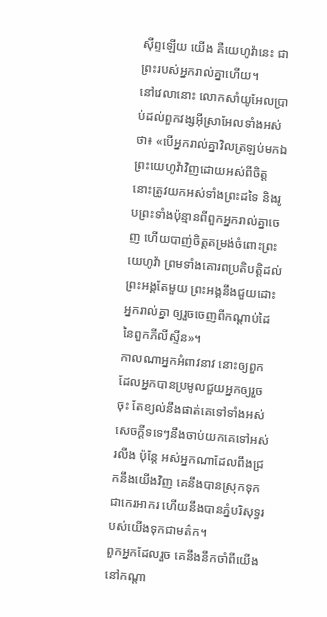ស៊ីព្ទឡើយ យើង គឺយេហូវ៉ានេះ ជាព្រះរបស់អ្នករាល់គ្នាហើយ។
នៅវេលានោះ លោកសាំយូអែលប្រាប់ដល់ពួកវង្សអ៊ីស្រាអែលទាំងអស់ថា៖ «បើអ្នករាល់គ្នាវិលត្រឡប់មកឯព្រះយេហូវ៉ាវិញដោយអស់ពីចិត្ត នោះត្រូវយកអស់ទាំងព្រះដទៃ និងរូបព្រះទាំងប៉ុន្មានពីពួកអ្នករាល់គ្នាចេញ ហើយបាញ់ចិត្តតម្រង់ចំពោះព្រះយេហូវ៉ា ព្រមទាំងគោរពប្រតិបត្តិដល់ព្រះអង្គតែមួយ ព្រះអង្គនឹងជួយដោះអ្នករាល់គ្នា ឲ្យរួចចេញពីកណ្ដាប់ដៃនៃពួកភីលីស្ទីន»។
កាលណាអ្នកអំពាវនាវ នោះឲ្យពួកដែលអ្នកបានប្រមូលជួយអ្នកឲ្យរួចចុះ តែខ្យល់នឹងផាត់គេទៅទាំងអស់ សេចក្ដីទទេៗនឹងចាប់យកគេទៅអស់រលីង ប៉ុន្តែ អស់អ្នកណាដែលពឹងជ្រកនឹងយើងវិញ គេនឹងបានស្រុកទុកជាកេរអាករ ហើយនឹងបានភ្នំបរិសុទ្ធរបស់យើងទុកជាមត៌ក។
ពួកអ្នកដែលរួច គេនឹងនឹកចាំពីយើងនៅកណ្ដា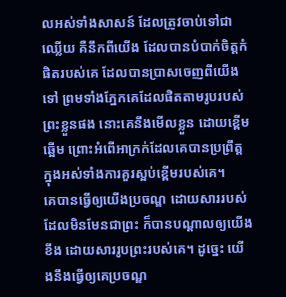លអស់ទាំងសាសន៍ ដែលត្រូវចាប់ទៅជាឈ្លើយ គឺនឹកពីយើង ដែលបានបំបាក់ចិត្តកំផិតរបស់គេ ដែលបានប្រាសចេញពីយើងទៅ ព្រមទាំងភ្នែកគេដែលផិតតាមរូបរបស់ព្រះខ្លួនផង នោះគេនឹងមើលខ្លួន ដោយខ្ពើមឆ្អើម ព្រោះអំពើអាក្រក់ដែលគេបានប្រព្រឹត្ត ក្នុងអស់ទាំងការគួរស្អប់ខ្ពើមរបស់គេ។
គេបានធ្វើឲ្យយើងប្រចណ្ឌ ដោយសាររបស់ដែលមិនមែនជាព្រះ ក៏បានបណ្ដាលឲ្យយើងខឹង ដោយសាររូបព្រះរបស់គេ។ ដូច្នេះ យើងនឹងធ្វើឲ្យគេប្រចណ្ឌ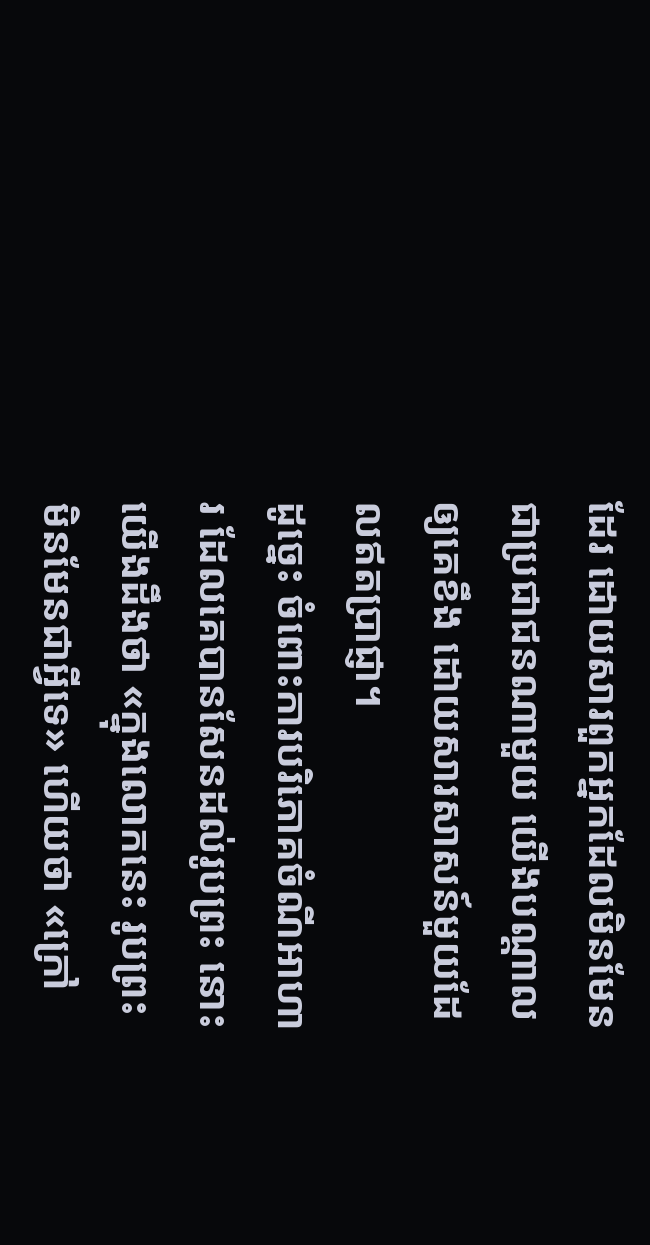ដែរ ដោយសារពួកអ្នកដែលមិនមែនជាប្រជាជនណាមួយ យើងបណ្ដាលឲ្យគេខឹង ដោយសារសាសន៍មួយដែលឥតប្រាជ្ញា។
ដូច្នេះ ចំពោះការបរិភោគចំណីអាហារ ដែលគេបានសែនដល់រូបព្រះ នោះយើងដឹងថា «ក្នុងលោកនេះ រូបព្រះមិនមែនជាអ្វីទេ» ហើយថា «ក្រៅ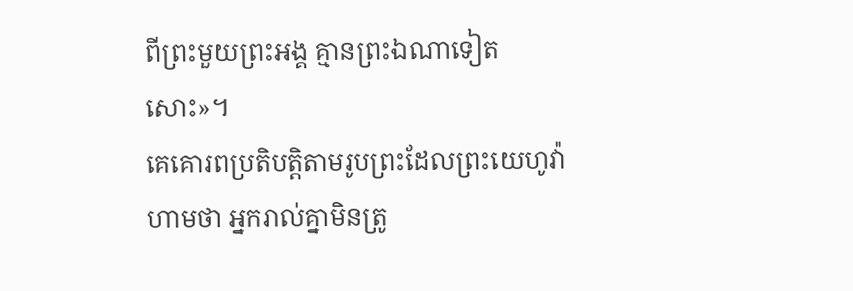ពីព្រះមួយព្រះអង្គ គ្មានព្រះឯណាទៀតសោះ»។
គេគោរពប្រតិបត្តិតាមរូបព្រះដែលព្រះយេហូវ៉ាហាមថា អ្នករាល់គ្នាមិនត្រូ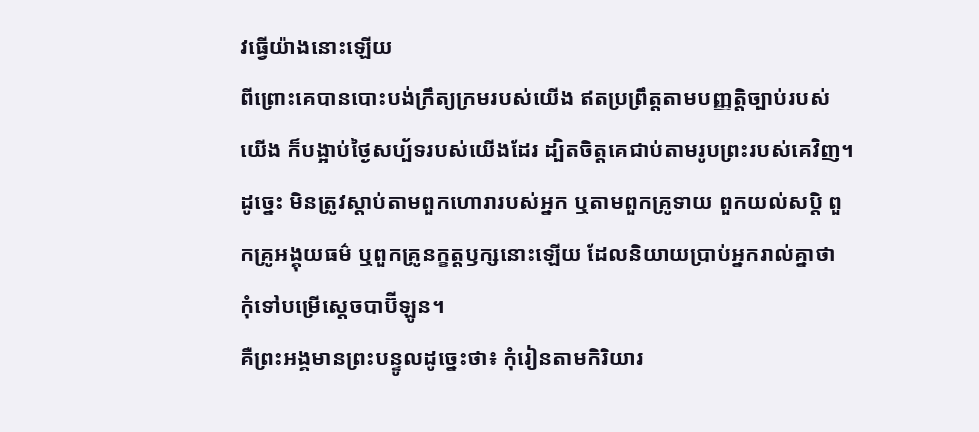វធ្វើយ៉ាងនោះឡើយ
ពីព្រោះគេបានបោះបង់ក្រឹត្យក្រមរបស់យើង ឥតប្រព្រឹត្តតាមបញ្ញត្តិច្បាប់របស់យើង ក៏បង្អាប់ថ្ងៃសប្ប័ទរបស់យើងដែរ ដ្បិតចិត្តគេជាប់តាមរូបព្រះរបស់គេវិញ។
ដូច្នេះ មិនត្រូវស្តាប់តាមពួកហោរារបស់អ្នក ឬតាមពួកគ្រូទាយ ពួកយល់សប្តិ ពួកគ្រូអង្គុយធម៌ ឬពួកគ្រូនក្ខត្តឫក្សនោះឡើយ ដែលនិយាយប្រាប់អ្នករាល់គ្នាថា កុំទៅបម្រើស្តេចបាប៊ីឡូន។
គឺព្រះអង្គមានព្រះបន្ទូលដូច្នេះថា៖ កុំរៀនតាមកិរិយារ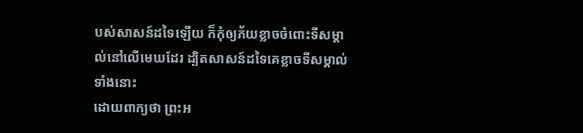បស់សាសន៍ដទៃឡើយ ក៏កុំឲ្យភ័យខ្លាចចំពោះទីសម្គាល់នៅលើមេឃដែរ ដ្បិតសាសន៍ដទៃគេខ្លាចទីសម្គាល់ទាំងនោះ
ដោយពាក្យថា ព្រះអ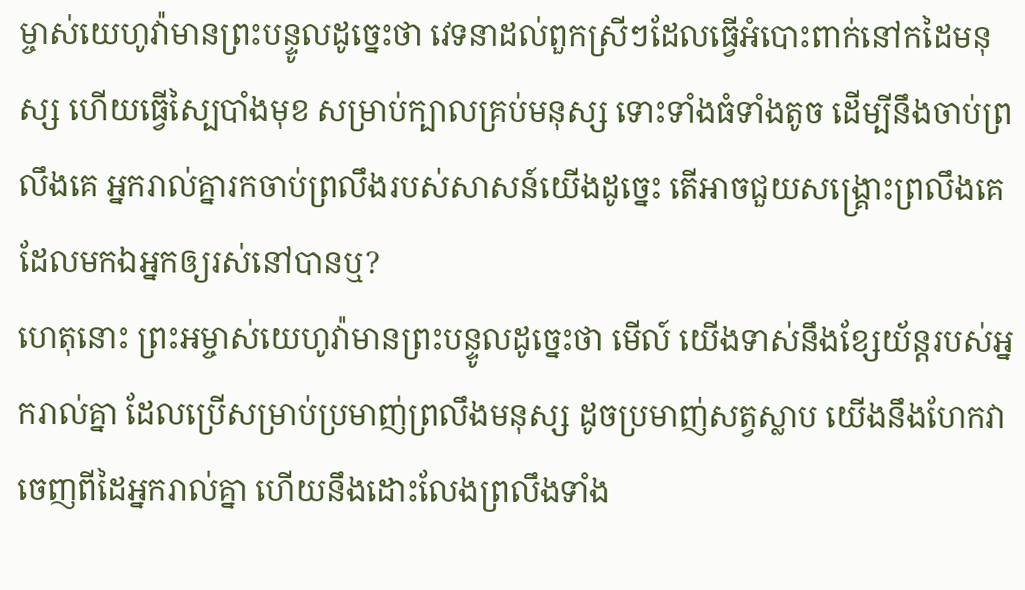ម្ចាស់យេហូវ៉ាមានព្រះបន្ទូលដូច្នេះថា វេទនាដល់ពួកស្រីៗដែលធ្វើអំបោះពាក់នៅកដៃមនុស្ស ហើយធ្វើស្បៃបាំងមុខ សម្រាប់ក្បាលគ្រប់មនុស្ស ទោះទាំងធំទាំងតូច ដើម្បីនឹងចាប់ព្រលឹងគេ អ្នករាល់គ្នារកចាប់ព្រលឹងរបស់សាសន៍យើងដូច្នេះ តើអាចជួយសង្គ្រោះព្រលឹងគេដែលមកឯអ្នកឲ្យរស់នៅបានឬ?
ហេតុនោះ ព្រះអម្ចាស់យេហូវ៉ាមានព្រះបន្ទូលដូច្នេះថា មើល៍ យើងទាស់នឹងខ្សែយ័ន្តរបស់អ្នករាល់គ្នា ដែលប្រើសម្រាប់ប្រមាញ់ព្រលឹងមនុស្ស ដូចប្រមាញ់សត្វស្លាប យើងនឹងហែកវាចេញពីដៃអ្នករាល់គ្នា ហើយនឹងដោះលែងព្រលឹងទាំង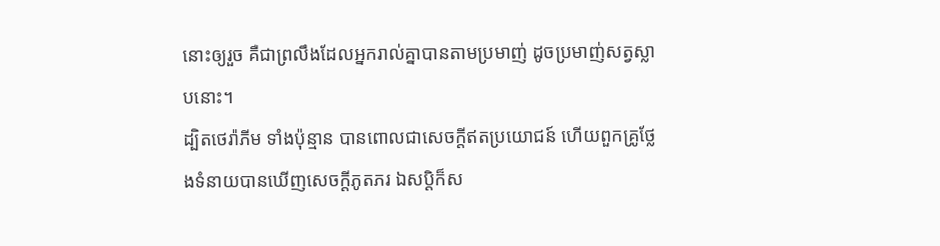នោះឲ្យរួច គឺជាព្រលឹងដែលអ្នករាល់គ្នាបានតាមប្រមាញ់ ដូចប្រមាញ់សត្វស្លាបនោះ។
ដ្បិតថេរ៉ាភីម ទាំងប៉ុន្មាន បានពោលជាសេចក្ដីឥតប្រយោជន៍ ហើយពួកគ្រូថ្លែងទំនាយបានឃើញសេចក្ដីភូតភរ ឯសប្តិក៏ស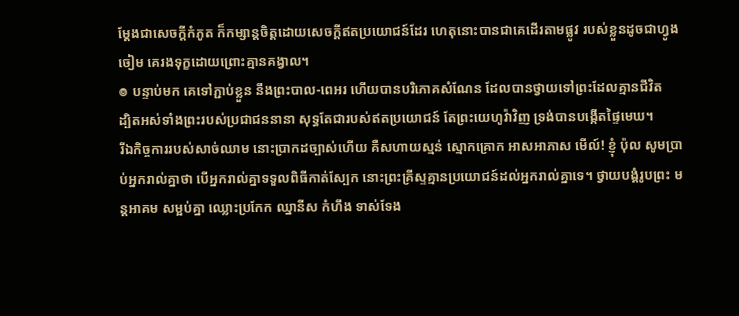ម្ដែងជាសេចក្ដីកំភូត ក៏កម្សាន្តចិត្តដោយសេចក្ដីឥតប្រយោជន៍ដែរ ហេតុនោះបានជាគេដើរតាមផ្លូវ របស់ខ្លួនដូចជាហ្វូងចៀម គេរងទុក្ខដោយព្រោះគ្មានគង្វាល។
៙ បន្ទាប់មក គេទៅភ្ជាប់ខ្លួន នឹងព្រះបាល-ពេអរ ហើយបានបរិភោគសំណែន ដែលបានថ្វាយទៅព្រះដែលគ្មានជីវិត
ដ្បិតអស់ទាំងព្រះរបស់ប្រជាជននានា សុទ្ធតែជារបស់ឥតប្រយោជន៍ តែព្រះយេហូវ៉ាវិញ ទ្រង់បានបង្កើតផ្ទៃមេឃ។
រីឯកិច្ចការរបស់សាច់ឈាម នោះប្រាកដច្បាស់ហើយ គឺសហាយស្មន់ ស្មោកគ្រោក អាសអាភាស មើល៍! ខ្ញុំ ប៉ុល សូមប្រាប់អ្នករាល់គ្នាថា បើអ្នករាល់គ្នាទទួលពិធីកាត់ស្បែក នោះព្រះគ្រីស្ទគ្មានប្រយោជន៍ដល់អ្នករាល់គ្នាទេ។ ថ្វាយបង្គំរូបព្រះ មន្តអាគម សម្អប់គ្នា ឈ្លោះប្រកែក ឈ្នានីស កំហឹង ទាស់ទែង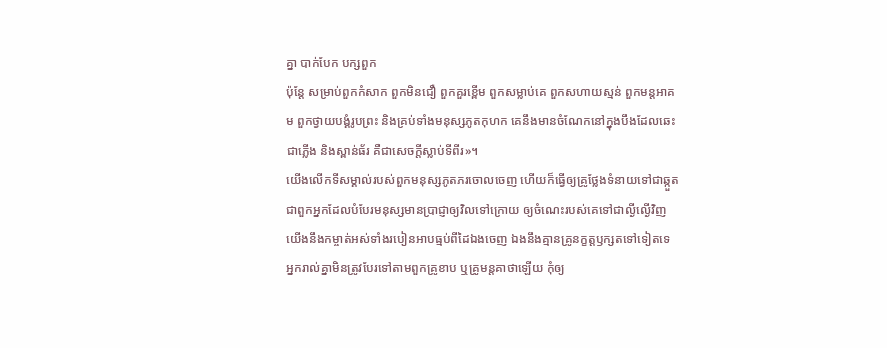គ្នា បាក់បែក បក្សពួក
ប៉ុន្តែ សម្រាប់ពួកកំសាក ពួកមិនជឿ ពួកគួរខ្ពើម ពួកសម្លាប់គេ ពួកសហាយស្មន់ ពួកមន្តអាគម ពួកថ្វាយបង្គំរូបព្រះ និងគ្រប់ទាំងមនុស្សភូតកុហក គេនឹងមានចំណែកនៅក្នុងបឹងដែលឆេះជាភ្លើង និងស្ពាន់ធ័រ គឺជាសេចក្ដីស្លាប់ទីពីរ»។
យើងលើកទីសម្គាល់របស់ពួកមនុស្សភូតភរចោលចេញ ហើយក៏ធ្វើឲ្យគ្រូថ្លែងទំនាយទៅជាឆ្កួត ជាពួកអ្នកដែលបំបែរមនុស្សមានប្រាជ្ញាឲ្យវិលទៅក្រោយ ឲ្យចំណេះរបស់គេទៅជាល្ងីល្ងើវិញ
យើងនឹងកម្ចាត់អស់ទាំងរបៀនអាបធ្មប់ពីដៃឯងចេញ ឯងនឹងគ្មានគ្រូនក្ខត្តឫក្សតទៅទៀតទេ
អ្នករាល់គ្នាមិនត្រូវបែរទៅតាមពួកគ្រូខាប ឬគ្រូមន្តគាថាឡើយ កុំឲ្យ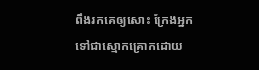ពឹងរកគេឲ្យសោះ ក្រែងអ្នកទៅជាស្មោកគ្រោកដោយ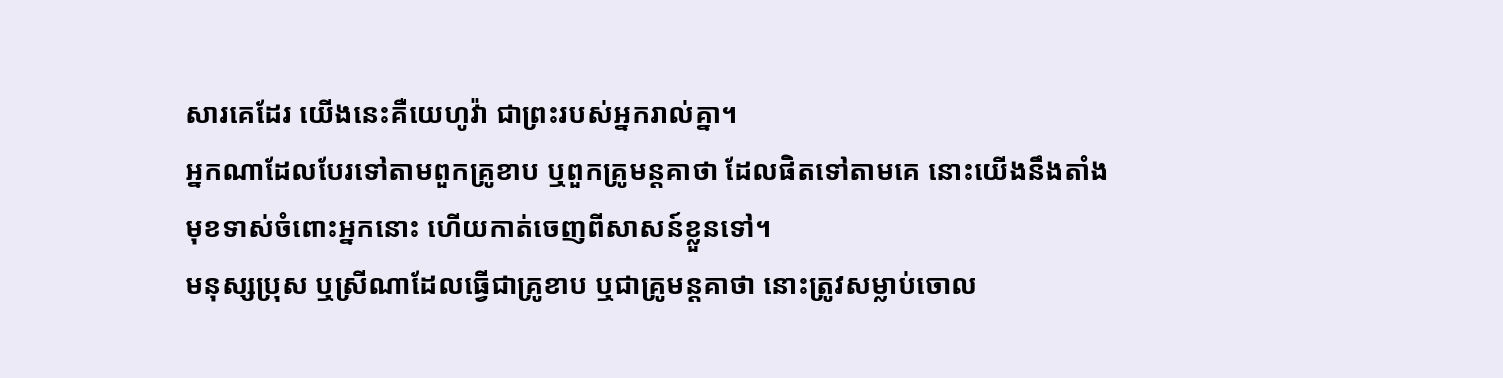សារគេដែរ យើងនេះគឺយេហូវ៉ា ជាព្រះរបស់អ្នករាល់គ្នា។
អ្នកណាដែលបែរទៅតាមពួកគ្រូខាប ឬពួកគ្រូមន្តគាថា ដែលផិតទៅតាមគេ នោះយើងនឹងតាំងមុខទាស់ចំពោះអ្នកនោះ ហើយកាត់ចេញពីសាសន៍ខ្លួនទៅ។
មនុស្សប្រុស ឬស្រីណាដែលធ្វើជាគ្រូខាប ឬជាគ្រូមន្តគាថា នោះត្រូវសម្លាប់ចោល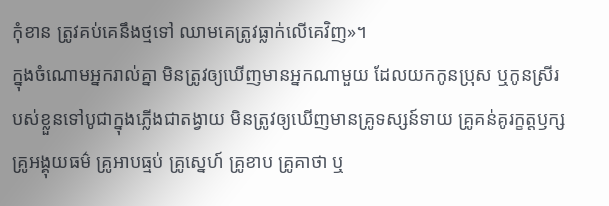កុំខាន ត្រូវគប់គេនឹងថ្មទៅ ឈាមគេត្រូវធ្លាក់លើគេវិញ»។
ក្នុងចំណោមអ្នករាល់គ្នា មិនត្រូវឲ្យឃើញមានអ្នកណាមួយ ដែលយកកូនប្រុស ឬកូនស្រីរបស់ខ្លួនទៅបូជាក្នុងភ្លើងជាតង្វាយ មិនត្រូវឲ្យឃើញមានគ្រូទស្សន៍ទាយ គ្រូគន់គូរក្ខត្តឫក្ស គ្រូអង្គុយធម៌ គ្រូអាបធ្មប់ គ្រូស្នេហ៍ គ្រូខាប គ្រូគាថា ឬ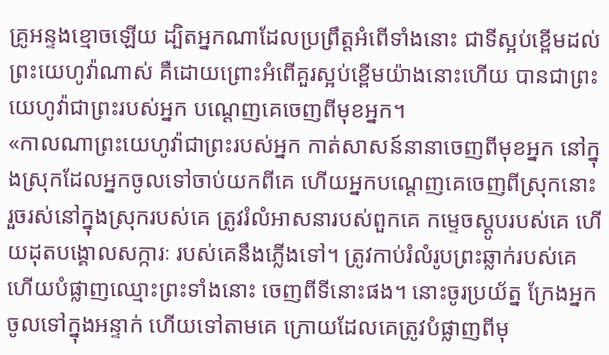គ្រូអន្ទងខ្មោចឡើយ ដ្បិតអ្នកណាដែលប្រព្រឹត្តអំពើទាំងនោះ ជាទីស្អប់ខ្ពើមដល់ព្រះយេហូវ៉ាណាស់ គឺដោយព្រោះអំពើគួរស្អប់ខ្ពើមយ៉ាងនោះហើយ បានជាព្រះយេហូវ៉ាជាព្រះរបស់អ្នក បណ្តេញគេចេញពីមុខអ្នក។
«កាលណាព្រះយេហូវ៉ាជាព្រះរបស់អ្នក កាត់សាសន៍នានាចេញពីមុខអ្នក នៅក្នុងស្រុកដែលអ្នកចូលទៅចាប់យកពីគេ ហើយអ្នកបណ្តេញគេចេញពីស្រុកនោះ រួចរស់នៅក្នុងស្រុករបស់គេ ត្រូវរំលំអាសនារបស់ពួកគេ កម្ទេចស្ដូបរបស់គេ ហើយដុតបង្គោលសក្ការៈ របស់គេនឹងភ្លើងទៅ។ ត្រូវកាប់រំលំរូបព្រះឆ្លាក់របស់គេ ហើយបំផ្លាញឈ្មោះព្រះទាំងនោះ ចេញពីទីនោះផង។ នោះចូរប្រយ័ត្ន ក្រែងអ្នកចូលទៅក្នុងអន្ទាក់ ហើយទៅតាមគេ ក្រោយដែលគេត្រូវបំផ្លាញពីមុ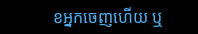ខអ្នកចេញហើយ ឬ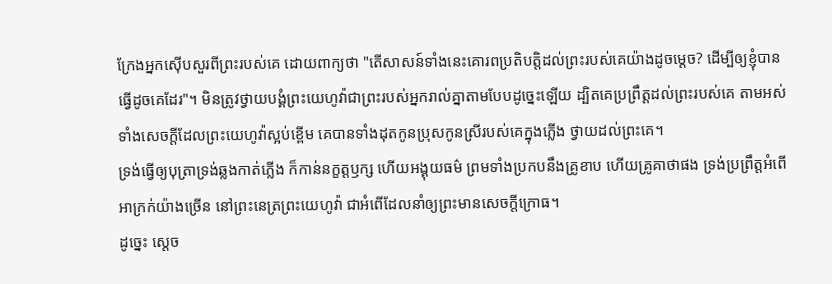ក្រែងអ្នកស៊ើបសួរពីព្រះរបស់គេ ដោយពាក្យថា "តើសាសន៍ទាំងនេះគោរពប្រតិបត្តិដល់ព្រះរបស់គេយ៉ាងដូចម្ដេច? ដើម្បីឲ្យខ្ញុំបានធ្វើដូចគេដែរ"។ មិនត្រូវថ្វាយបង្គំព្រះយេហូវ៉ាជាព្រះរបស់អ្នករាល់គ្នាតាមបែបដូច្នេះឡើយ ដ្បិតគេប្រព្រឹត្តដល់ព្រះរបស់គេ តាមអស់ទាំងសេចក្ដីដែលព្រះយេហូវ៉ាស្អប់ខ្ពើម គេបានទាំងដុតកូនប្រុសកូនស្រីរបស់គេក្នុងភ្លើង ថ្វាយដល់ព្រះគេ។
ទ្រង់ធ្វើឲ្យបុត្រាទ្រង់ឆ្លងកាត់ភ្លើង ក៏កាន់នក្ខត្តឫក្ស ហើយអង្គុយធម៌ ព្រមទាំងប្រកបនឹងគ្រូខាប ហើយគ្រូគាថាផង ទ្រង់ប្រព្រឹត្តអំពើអាក្រក់យ៉ាងច្រើន នៅព្រះនេត្រព្រះយេហូវ៉ា ជាអំពើដែលនាំឲ្យព្រះមានសេចក្ដីក្រោធ។
ដូច្នេះ ស្ដេច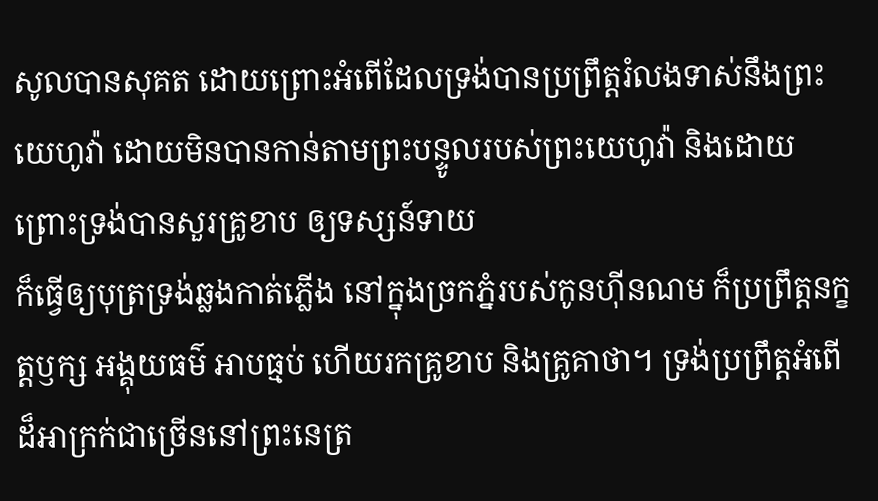សូលបានសុគត ដោយព្រោះអំពើដែលទ្រង់បានប្រព្រឹត្តរំលងទាស់នឹងព្រះយេហូវ៉ា ដោយមិនបានកាន់តាមព្រះបន្ទូលរបស់ព្រះយេហូវ៉ា និងដោយព្រោះទ្រង់បានសួរគ្រូខាប ឲ្យទស្សន៍ទាយ
ក៏ធ្វើឲ្យបុត្រទ្រង់ឆ្លងកាត់ភ្លើង នៅក្នុងច្រកភ្នំរបស់កូនហ៊ីនណម ក៏ប្រព្រឹត្តនក្ខត្តឫក្ស អង្គុយធម៌ អាបធ្មប់ ហើយរកគ្រូខាប និងគ្រូគាថា។ ទ្រង់ប្រព្រឹត្តអំពើដ៏អាក្រក់ជាច្រើននៅព្រះនេត្រ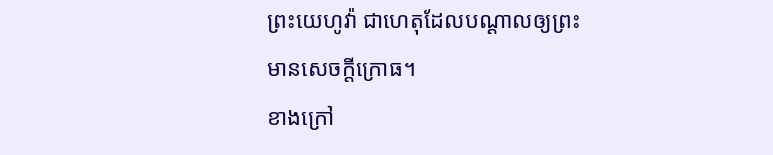ព្រះយេហូវ៉ា ជាហេតុដែលបណ្ដាលឲ្យព្រះមានសេចក្ដីក្រោធ។
ខាងក្រៅ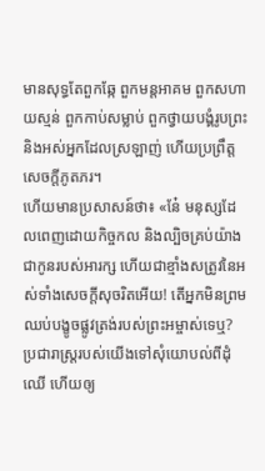មានសុទ្ធតែពួកឆ្កែ ពួកមន្តអាគម ពួកសហាយស្មន់ ពួកកាប់សម្លាប់ ពួកថ្វាយបង្គំរូបព្រះ និងអស់អ្នកដែលស្រឡាញ់ ហើយប្រព្រឹត្តសេចក្ដីភូតភរ។
ហើយមានប្រសាសន៍ថា៖ «នែ៎ មនុស្សដែលពេញដោយកិច្ចកល និងល្បិចគ្រប់យ៉ាង ជាកូនរបស់អារក្ស ហើយជាខ្មាំងសត្រូវនៃអស់ទាំងសេចក្តីសុចរិតអើយ! តើអ្នកមិនព្រមឈប់បង្ខូចផ្លូវត្រង់របស់ព្រះអម្ចាស់ទេឬ?
ប្រជារាស្ត្ររបស់យើងទៅសុំយោបល់ពីដុំឈើ ហើយឲ្យ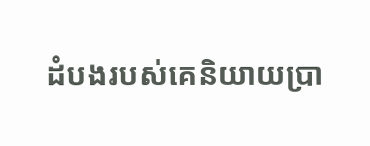ដំបងរបស់គេនិយាយប្រា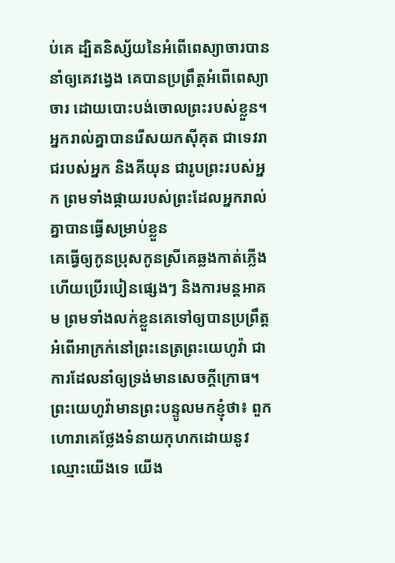ប់គេ ដ្បិតនិស្ស័យនៃអំពើពេស្យាចារបាននាំឲ្យគេវង្វេង គេបានប្រព្រឹត្តអំពើពេស្យាចារ ដោយបោះបង់ចោលព្រះរបស់ខ្លួន។
អ្នករាល់គ្នាបានរើសយកស៊ីគុត ជាទេវរាជរបស់អ្នក និងគីយុន ជារូបព្រះរបស់អ្នក ព្រមទាំងផ្កាយរបស់ព្រះដែលអ្នករាល់គ្នាបានធ្វើសម្រាប់ខ្លួន
គេធ្វើឲ្យកូនប្រុសកូនស្រីគេឆ្លងកាត់ភ្លើង ហើយប្រើរបៀនផ្សេងៗ និងការមន្តអាគម ព្រមទាំងលក់ខ្លួនគេទៅឲ្យបានប្រព្រឹត្តអំពើអាក្រក់នៅព្រះនេត្រព្រះយេហូវ៉ា ជាការដែលនាំឲ្យទ្រង់មានសេចក្ដីក្រោធ។
ព្រះយេហូវ៉ាមានព្រះបន្ទូលមកខ្ញុំថា៖ ពួកហោរាគេថ្លែងទំនាយកុហកដោយនូវឈ្មោះយើងទេ យើង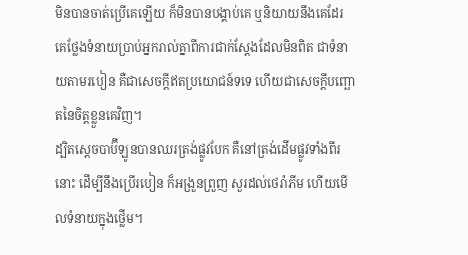មិនបានចាត់ប្រើគេឡើយ ក៏មិនបានបង្គាប់គេ ឬនិយាយនឹងគេដែរ គេថ្លែងទំនាយប្រាប់អ្នករាល់គ្នាពីការជាក់ស្តែងដែលមិនពិត ជាទំនាយតាមរបៀន គឺជាសេចក្ដីឥតប្រយោជន៍ទទេ ហើយជាសេចក្ដីបញ្ឆោតនៃចិត្តខ្លួនគេវិញ។
ដ្បិតស្តេចបាប៊ីឡូនបានឈរត្រង់ផ្លូវបែក គឺនៅត្រង់ដើមផ្លូវទាំងពីរនោះ ដើម្បីនឹងប្រើរបៀន ក៏អង្រួនព្រួញ សួរដល់ថេរ៉ាភីម ហើយមើលទំនាយក្នុងថ្លើម។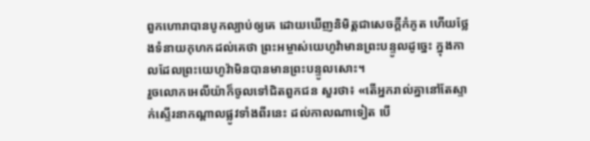ពួកហោរាបានបូកល្បាប់ឲ្យគេ ដោយឃើញនិមិត្តជាសេចក្ដីកំភូត ហើយថ្លែងទំនាយកុហកដល់គេថា ព្រះអម្ចាស់យេហូវ៉ាមានព្រះបន្ទូលដូច្នេះ ក្នុងកាលដែលព្រះយេហូវ៉ាមិនបានមានព្រះបន្ទូលសោះ។
រួចលោកអេលីយ៉ាក៏ចូលទៅជិតពួកជន សួរថា៖ «តើអ្នករាល់គ្នានៅតែស្ទាក់ស្ទើរនាកណ្ដាលផ្លូវទាំងពីរនេះ ដល់កាលណាទៀត បើ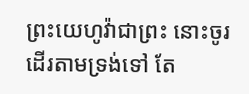ព្រះយេហូវ៉ាជាព្រះ នោះចូរដើរតាមទ្រង់ទៅ តែ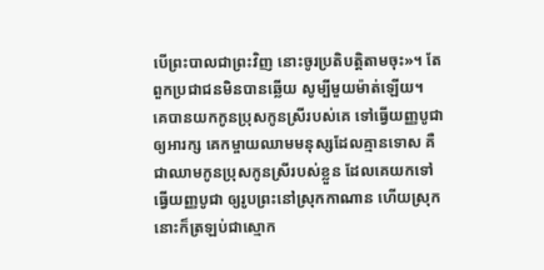បើព្រះបាលជាព្រះវិញ នោះចូរប្រតិបត្តិតាមចុះ»។ តែពួកប្រជាជនមិនបានឆ្លើយ សូម្បីមួយម៉ាត់ឡើយ។
គេបានយកកូនប្រុសកូនស្រីរបស់គេ ទៅធ្វើយញ្ញបូជាឲ្យអារក្ស គេកម្ចាយឈាមមនុស្សដែលគ្មានទោស គឺជាឈាមកូនប្រុសកូនស្រីរបស់ខ្លួន ដែលគេយកទៅធ្វើយញ្ញបូជា ឲ្យរូបព្រះនៅស្រុកកាណាន ហើយស្រុកនោះក៏ត្រឡប់ជាស្មោក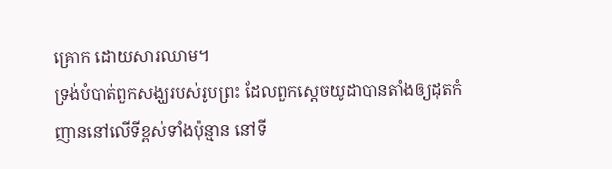គ្រោក ដោយសារឈាម។
ទ្រង់បំបាត់ពួកសង្ឃរបស់រូបព្រះ ដែលពួកស្តេចយូដាបានតាំងឲ្យដុតកំញាននៅលើទីខ្ពស់ទាំងប៉ុន្មាន នៅទី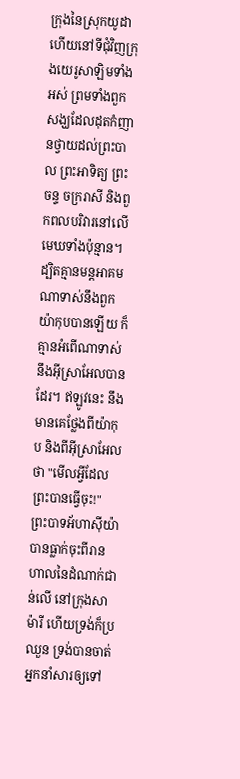ក្រុងនៃស្រុកយូដា ហើយនៅទីជុំវិញក្រុងយេរូសាឡិមទាំងអស់ ព្រមទាំងពួកសង្ឃដែលដុតកំញានថ្វាយដល់ព្រះបាល ព្រះអាទិត្យ ព្រះចន្ទ ចក្ររាសី និងពួកពលបរិវារនៅលើមេឃទាំងប៉ុន្មាន។
ដ្បិតគ្មានមន្តអាគមណាទាស់នឹងពួកយ៉ាកុបបានឡើយ ក៏គ្មានអំពើណាទាស់នឹងអ៊ីស្រាអែលបានដែរ។ ឥឡូវនេះ នឹងមានគេថ្លែងពីយ៉ាកុប និងពីអ៊ីស្រាអែលថា "មើលអ្វីដែលព្រះបានធ្វើចុះ!"
ព្រះបាទអ័ហាស៊ីយ៉ាបានធ្លាក់ចុះពីរានហាលនៃដំណាក់ជាន់លើ នៅក្រុងសាម៉ារី ហើយទ្រង់ក៏ប្រឈួន ទ្រង់បានចាត់អ្នកនាំសារឲ្យទៅ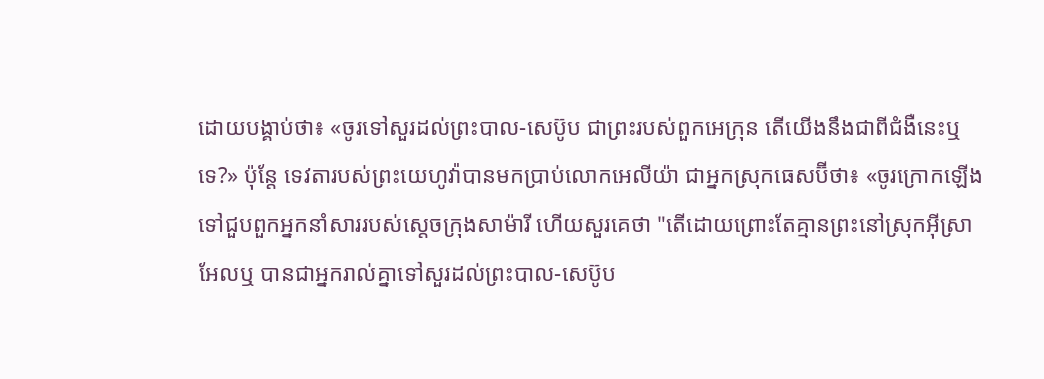ដោយបង្គាប់ថា៖ «ចូរទៅសួរដល់ព្រះបាល-សេប៊ូប ជាព្រះរបស់ពួកអេក្រុន តើយើងនឹងជាពីជំងឺនេះឬទេ?» ប៉ុន្តែ ទេវតារបស់ព្រះយេហូវ៉ាបានមកប្រាប់លោកអេលីយ៉ា ជាអ្នកស្រុកធេសប៊ីថា៖ «ចូរក្រោកឡើង ទៅជួបពួកអ្នកនាំសាររបស់ស្តេចក្រុងសាម៉ារី ហើយសួរគេថា "តើដោយព្រោះតែគ្មានព្រះនៅស្រុកអ៊ីស្រាអែលឬ បានជាអ្នករាល់គ្នាទៅសួរដល់ព្រះបាល-សេប៊ូប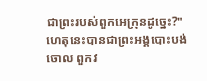ជាព្រះរបស់ពួកអេក្រុនដូច្នេះ?"
ហេតុនេះបានជាព្រះអង្គបោះបង់ចោល ពួកវ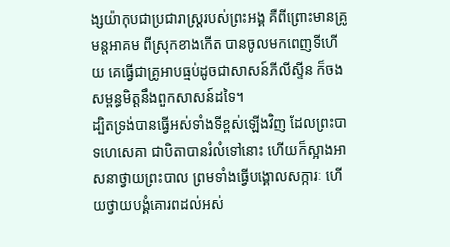ង្សយ៉ាកុបជាប្រជារាស្ត្ររបស់ព្រះអង្គ គឺពីព្រោះមានគ្រូមន្តអាគម ពីស្រុកខាងកើត បានចូលមកពេញទីហើយ គេធ្វើជាគ្រូអាបធ្មប់ដូចជាសាសន៍ភីលីស្ទីន ក៏ចងសម្ពន្ធមិត្តនឹងពួកសាសន៍ដទៃ។
ដ្បិតទ្រង់បានធ្វើអស់ទាំងទីខ្ពស់ឡើងវិញ ដែលព្រះបាទហេសេគា ជាបិតាបានរំលំទៅនោះ ហើយក៏ស្អាងអាសនាថ្វាយព្រះបាល ព្រមទាំងធ្វើបង្គោលសក្ការៈ ហើយថ្វាយបង្គំគោរពដល់អស់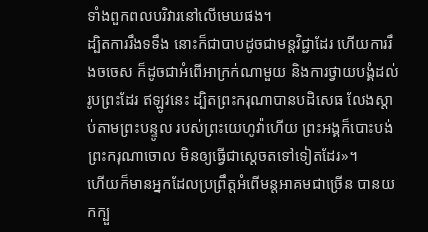ទាំងពួកពលបរិវារនៅលើមេឃផង។
ដ្បិតការរឹងទទឹង នោះក៏ជាបាបដូចជាមន្តវិជ្ជាដែរ ហើយការរឹងចចេស ក៏ដូចជាអំពើអាក្រក់ណាមួយ និងការថ្វាយបង្គំដល់រូបព្រះដែរ ឥឡូវនេះ ដ្បិតព្រះករុណាបានបដិសេធ លែងស្តាប់តាមព្រះបន្ទូល របស់ព្រះយេហូវ៉ាហើយ ព្រះអង្គក៏បោះបង់ព្រះករុណាចោល មិនឲ្យធ្វើជាស្តេចតទៅទៀតដែរ»។
ហើយក៏មានអ្នកដែលប្រព្រឹត្តអំពើមន្តអាគមជាច្រើន បានយកក្បួ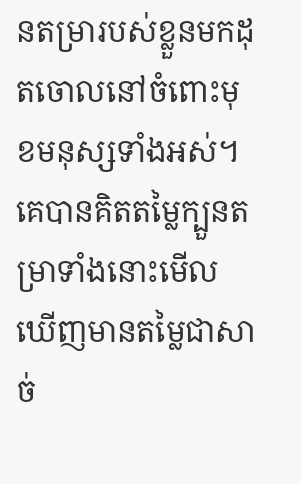នតម្រារបស់ខ្លួនមកដុតចោលនៅចំពោះមុខមនុស្សទាំងអស់។ គេបានគិតតម្លៃក្បួនតម្រាទាំងនោះមើល ឃើញមានតម្លៃជាសាច់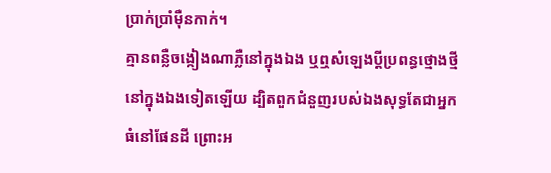ប្រាក់ប្រាំម៉ឺនកាក់។
គ្មានពន្លឺចង្កៀងណាភ្លឺនៅក្នុងឯង ឬឮសំឡេងប្តីប្រពន្ធថ្មោងថ្មី នៅក្នុងឯងទៀតឡើយ ដ្បិតពួកជំនួញរបស់ឯងសុទ្ធតែជាអ្នកធំនៅផែនដី ព្រោះអ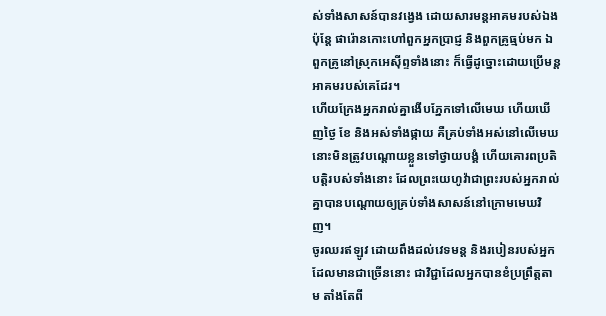ស់ទាំងសាសន៍បានវង្វេង ដោយសារមន្តអាគមរបស់ឯង
ប៉ុន្តែ ផារ៉ោនកោះហៅពួកអ្នកប្រាជ្ញ និងពួកគ្រូធ្មប់មក ឯពួកគ្រូនៅស្រុកអេស៊ីព្ទទាំងនោះ ក៏ធ្វើដូច្នោះដោយប្រើមន្តអាគមរបស់គេដែរ។
ហើយក្រែងអ្នករាល់គ្នាងើបភ្នែកទៅលើមេឃ ហើយឃើញថ្ងៃ ខែ និងអស់ទាំងផ្កាយ គឺគ្រប់ទាំងអស់នៅលើមេឃ នោះមិនត្រូវបណ្ដោយខ្លួនទៅថ្វាយបង្គំ ហើយគោរពប្រតិបត្តិរបស់ទាំងនោះ ដែលព្រះយេហូវ៉ាជាព្រះរបស់អ្នករាល់គ្នាបានបណ្ដោយឲ្យគ្រប់ទាំងសាសន៍នៅក្រោមមេឃវិញ។
ចូរឈរឥឡូវ ដោយពឹងដល់វេទមន្ត និងរបៀនរបស់អ្នកដែលមានជាច្រើននោះ ជាវិជ្ជាដែលអ្នកបានខំប្រព្រឹត្តតាម តាំងតែពី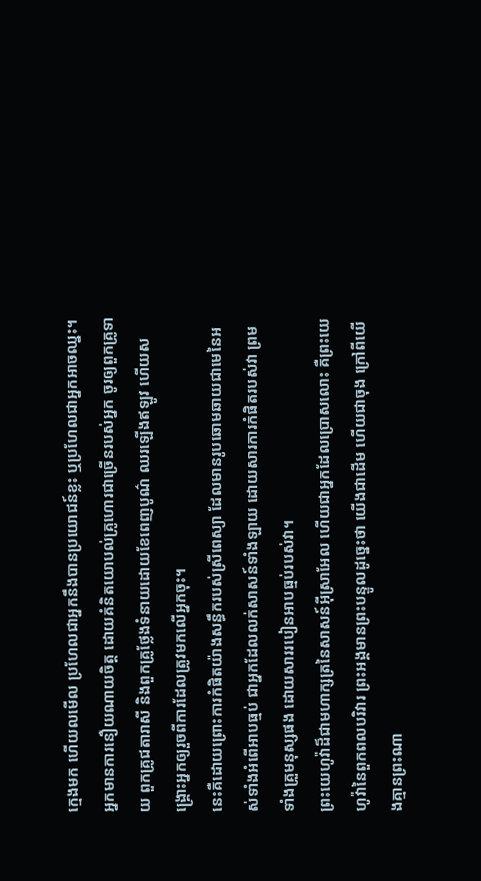ក្មេងមក ហើយលមើល ប្រហែលជាអ្នកនឹងបានប្រយោជន៍ខ្លះ ឬប្រហែលជាអ្នកអាចឈ្នះ។ អ្នកមានការនឿយណាយចិត្ត ដោយគំនិតយោបល់គ្រូហោរជាច្រើនរបស់អ្នក ចូរឲ្យពួកគ្រូទាយ ពួកគ្រូជតារាសី និងពួកគ្រូថ្លែងទំនាយដោយខែពេញបូណ៌ ឈរឡើងឥឡូវ ហើយសង្គ្រោះអ្នកឲ្យរួចពីការដែលត្រូវមកលើអ្នកចុះ។
នេះគឺដោយព្រោះការកំផិតយ៉ាងសន្ធឹករបស់ស្រីពេស្យា ដែលមានរូបឆោមឆាយជាមេនៃអស់ទាំងអំពើអាបធ្មប់ ជាអ្នកដែលលក់សាសន៍ទាំងឡាយ ដោយសារការកំផិតរបស់វា ព្រមទាំងគ្រួមនុស្សផង ដោយសាររបៀនអាបធ្មប់របស់វា។
ព្រះយេហូវ៉ាដ៏ជាមហាក្សត្រនៃសាសន៍អ៊ីស្រាអែល ហើយជាអ្នកដែលប្រោសលោះ គឺព្រះយេហូវ៉ានៃពួកពលបរិវារ ព្រះអង្គមានព្រះបន្ទូលដូច្នេះថា យើងជាដើម ហើយជាចុង ក្រៅពីយើងគ្មានព្រះណា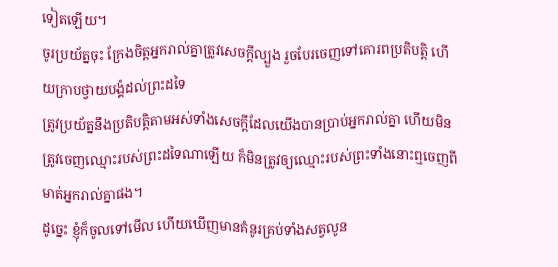ទៀតឡើយ។
ចូរប្រយ័ត្នចុះ ក្រែងចិត្តអ្នករាល់គ្នាត្រូវសេចក្ដីល្បួង រួចបែរចេញទៅគោរពប្រតិបត្តិ ហើយក្រាបថ្វាយបង្គំដល់ព្រះដទៃ
ត្រូវប្រយ័ត្ននឹងប្រតិបត្តិតាមអស់ទាំងសេចក្ដីដែលយើងបានប្រាប់អ្នករាល់គ្នា ហើយមិនត្រូវចេញឈ្មោះរបស់ព្រះដទៃណាឡើយ ក៏មិនត្រូវឲ្យឈ្មោះរបស់ព្រះទាំងនោះឮចេញពីមាត់អ្នករាល់គ្នាផង។
ដូច្នេះ ខ្ញុំក៏ចូលទៅមើល ហើយឃើញមានគំនូរគ្រប់ទាំងសត្វលូន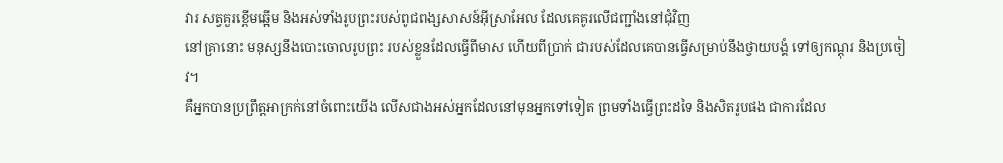វារ សត្វគួរខ្ពើមឆ្អើម និងអស់ទាំងរូបព្រះរបស់ពូជពង្សសាសន៍អ៊ីស្រាអែល ដែលគេគូរលើជញ្ជាំងនៅជុំវិញ
នៅគ្រានោះ មនុស្សនឹងបោះចោលរូបព្រះ របស់ខ្លួនដែលធ្វើពីមាស ហើយពីប្រាក់ ជារបស់ដែលគេបានធ្វើសម្រាប់នឹងថ្វាយបង្គំ ទៅឲ្យកណ្តុរ និងប្រចៀវ។
គឺអ្នកបានប្រព្រឹត្តអាក្រក់នៅចំពោះយើង លើសជាងអស់អ្នកដែលនៅមុនអ្នកទៅទៀត ព្រមទាំងធ្វើព្រះដទៃ និងសិតរូបផង ជាការដែល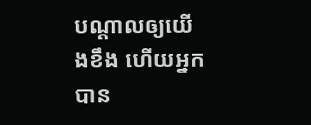បណ្ដាលឲ្យយើងខឹង ហើយអ្នកបាន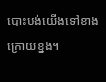បោះបង់យើងទៅខាងក្រោយខ្នង។